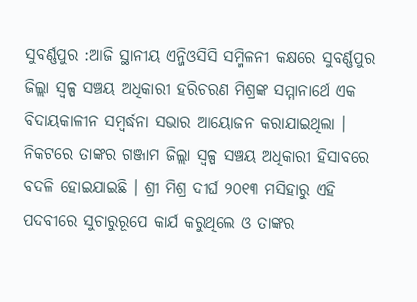ସୁବର୍ଣ୍ଣପୁର :ଆଜି ସ୍ଥାନୀୟ ଏନ୍ଜିଓସିସି ସମ୍ମିଳନୀ କକ୍ଷରେ ସୁବର୍ଣ୍ଣପୁର ଜିଲ୍ଲା ସ୍ୱଳ୍ପ ସଞ୍ଚୟ ଅଧିକାରୀ ହରିଚରଣ ମିଶ୍ରଙ୍କ ସମ୍ମାନାର୍ଥେ ଏକ ବିଦାୟକାଳୀନ ସମ୍ବର୍ଦ୍ଧନା ସଭାର ଆୟୋଜନ କରାଯାଇଥିଲା । ନିକଟରେ ତାଙ୍କର ଗଞ୍ଜାମ ଜିଲ୍ଲା ସ୍ୱଳ୍ପ ସଞ୍ଚୟ ଅଧିକାରୀ ହିସାବରେ ବଦଳି ହୋଇଯାଇଛି । ଶ୍ରୀ ମିଶ୍ର ଦୀର୍ଘ ୨୦୧୩ ମସିହାରୁ ଏହି ପଦବୀରେ ସୁଚାରୁରୂପେ କାର୍ଯ କରୁଥିଲେ ଓ ତାଙ୍କର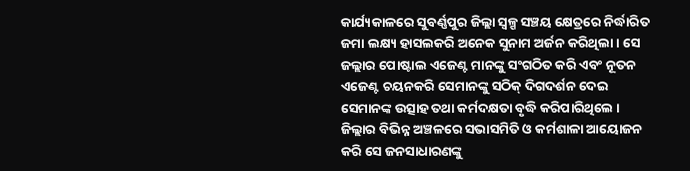କାର୍ଯ୍ୟକାଳରେ ସୁବର୍ଣ୍ଣପୁର ଜିଲ୍ଲା ସ୍ୱଳ୍ପ ସଞ୍ଚୟ କ୍ଷେତ୍ରରେ ନିର୍ଦ୍ଧାରିତ ଜମା ଲକ୍ଷ୍ୟ ହାସଲକରି ଅନେକ ସୁନାମ ଅର୍ଜନ କରିଥିଲା । ସେ ଜଲ୍ଲାର ପୋଷ୍ଟାଲ ଏଜେଣ୍ଟ ମାନଙ୍କୁ ସଂଗଠିତ କରି ଏବଂ ନୂତନ ଏଜେଣ୍ଟ ଚୟନକରି ସେମାନଙ୍କୁ ସଠିକ୍ ଦିଗଦର୍ଶନ ଦେଇ ସେମାନଙ୍କ ଉତ୍ସାହ ତଥା କର୍ମଦକ୍ଷତା ବୃଦ୍ଧି କରିପାରିଥିଲେ ।
ଜିଲ୍ଲାର ବିଭିନ୍ନ ଅଞ୍ଚଳରେ ସଭାସମିତି ଓ କର୍ମଶାଳା ଆୟୋଜନ କରି ସେ ଜନସାଧାରଣଙ୍କୁ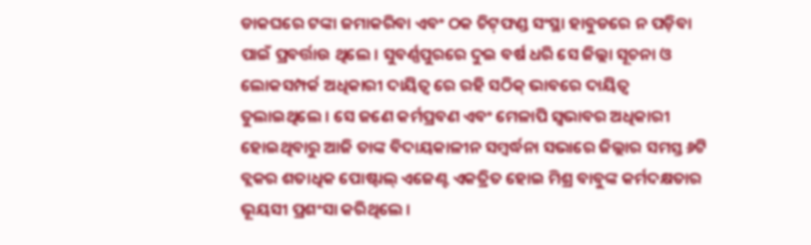ଡାକଘରେ ଟଙ୍କା ଜମାକରିବା ଏବଂ ଠକ ଚିଟ଼ଫଣ୍ଡ ସଂସ୍ଥା ହାବୁଡରେ ନ ପଡ଼ିବା ପାଇଁ ପ୍ରବର୍ତ୍ତାଉ ଥିଲେ । ସୁବର୍ଣ୍ଣପୁରରେ ଦୁଇ ବର୍ଷ ଧରି ସେ ଜିଲ୍ଲା ସୂଚନା ଓ ଲୋକସମ୍ପର୍କ ଅଧିକାରୀ ଦାୟିତ୍ୱ ରେ ରହି ସଠିକ୍ ଭାବରେ ଦାୟିତ୍ୱ ତୁଲାଇଥିଲେ । ସେ ଜଣେ କର୍ମପ୍ରବଣ ଏବଂ ମେଳାପି ସ୍ୱଭାବର ଅଧିକାରୀ ହୋଇଥିବାରୁ ଆଜି ତାଙ୍କ ବିଦାୟକାଳୀନ ସମ୍ବର୍ଦ୍ଧନା ସଭାରେ ଜିଲ୍ଲାର ସମସ୍ତ ୬ଟି ବ୍ଲକର ଶତାଧିକ ପୋଷ୍ଟାଲ୍ ଏଜେଣ୍ଟ ଏକତ୍ରିତ ହୋଇ ମିଶ୍ର ବାବୁଙ୍କ କର୍ମଦକ୍ଷତାର ଭୂୟସୀ ପ୍ରଶଂସା କରିଥିଲେ ।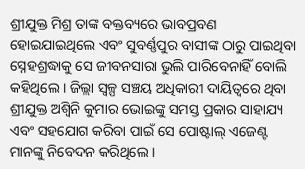ଶ୍ରୀଯୁକ୍ତ ମିଶ୍ର ତାଙ୍କ ବକ୍ତବ୍ୟରେ ଭାବପ୍ରବଣ ହୋଇଯାଇଥିଲେ ଏବଂ ସୁବର୍ଣ୍ଣପୁର ବାସୀଙ୍କ ଠାରୁ ପାଇଥିବା ସ୍ନେହଶ୍ରଦ୍ଧାକୁ ସେ ଜୀବନସାରା ଭୁଲି ପାରିବେନାହିଁ ବୋଲି କହିଥିଲେ । ଜିଲ୍ଲା ସ୍ୱଳ୍ପ ସଞ୍ଚୟ ଅଧିକାରୀ ଦାୟିତ୍ୱରେ ଥିବା ଶ୍ରୀଯୁକ୍ତ ଅଶ୍ୱିନି କୁମାର ଭୋଇଙ୍କୁ ସମସ୍ତ ପ୍ରକାର ସାହାଯ୍ୟ ଏବଂ ସହଯୋଗ କରିବା ପାଇଁ ସେ ପୋଷ୍ଟାଲ୍ ଏଜେଣ୍ଟ ମାନଙ୍କୁ ନିବେଦନ କରିଥିଲେ ।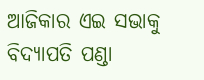ଆଜିକାର ଏଇ ସଭାକୁ ବିଦ୍ୟାପତି ପଣ୍ଡା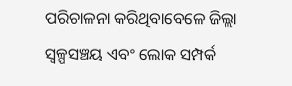ପରିଚାଳନା କରିଥିବାବେଳେ ଜିଲ୍ଲା ସ୍ୱଳ୍ପସଞ୍ଚୟ ଏବଂ ଲୋକ ସମ୍ପର୍କ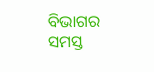ବିଭାଗର ସମସ୍ତ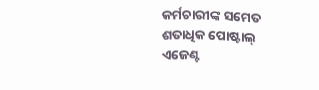କର୍ମଚାରୀଙ୍କ ସମେତ ଶତାଧିକ ପୋଷ୍ଟାଲ୍ ଏଜେଣ୍ଟ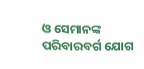ଓ ସେମାନଙ୍କ ପରିବାରବର୍ଗ ଯୋଗ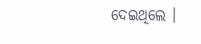ଦେଇଥିଲେ ।